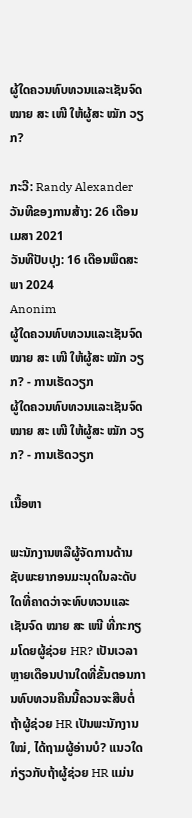ຜູ້ໃດຄວນທົບທວນແລະເຊັນຈົດ ໝາຍ ສະ ເໜີ ໃຫ້ຜູ້ສະ ໝັກ ວຽກ?

ກະວີ: Randy Alexander
ວັນທີຂອງການສ້າງ: 26 ເດືອນເມສາ 2021
ວັນທີປັບປຸງ: 16 ເດືອນພຶດສະພາ 2024
Anonim
ຜູ້ໃດຄວນທົບທວນແລະເຊັນຈົດ ໝາຍ ສະ ເໜີ ໃຫ້ຜູ້ສະ ໝັກ ວຽກ? - ການເຮັດວຽກ
ຜູ້ໃດຄວນທົບທວນແລະເຊັນຈົດ ໝາຍ ສະ ເໜີ ໃຫ້ຜູ້ສະ ໝັກ ວຽກ? - ການເຮັດວຽກ

ເນື້ອຫາ

ພະນັກງານຫລືຜູ້ຈັດການດ້ານຊັບພະຍາກອນມະນຸດໃນລະດັບໃດທີ່ຄາດວ່າຈະທົບທວນແລະເຊັນຈົດ ໝາຍ ສະ ເໜີ ທີ່ກະກຽມໂດຍຜູ້ຊ່ວຍ HR? ເປັນເວລາຫຼາຍເດືອນປານໃດທີ່ຂັ້ນຕອນການທົບທວນຄືນນີ້ຄວນຈະສືບຕໍ່ຖ້າຜູ້ຊ່ວຍ HR ເປັນພະນັກງານ ໃໝ່, ໄດ້ຖາມຜູ້ອ່ານບໍ? ແນວໃດກ່ຽວກັບຖ້າຜູ້ຊ່ວຍ HR ແມ່ນ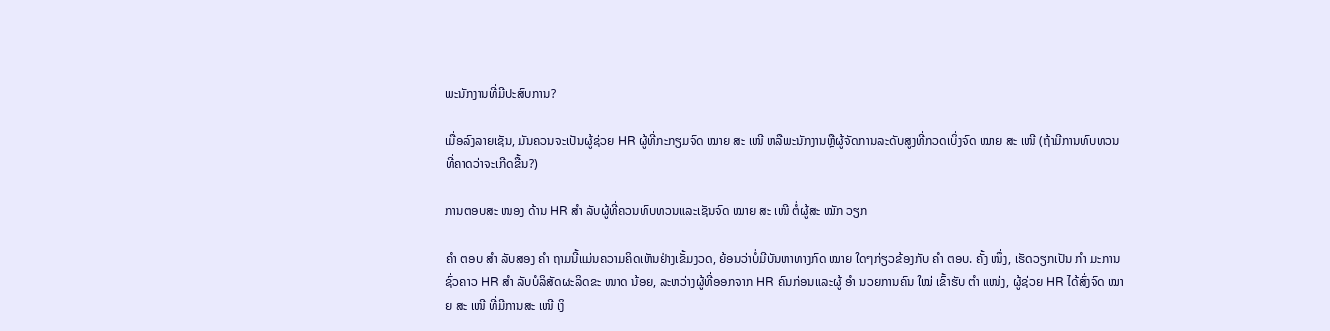ພະນັກງານທີ່ມີປະສົບການ?

ເມື່ອລົງລາຍເຊັນ, ມັນຄວນຈະເປັນຜູ້ຊ່ວຍ HR ຜູ້ທີ່ກະກຽມຈົດ ໝາຍ ສະ ເໜີ ຫລືພະນັກງານຫຼືຜູ້ຈັດການລະດັບສູງທີ່ກວດເບິ່ງຈົດ ໝາຍ ສະ ເໜີ (ຖ້າມີການທົບທວນທີ່ຄາດວ່າຈະເກີດຂື້ນ?)

ການຕອບສະ ໜອງ ດ້ານ HR ສຳ ລັບຜູ້ທີ່ຄວນທົບທວນແລະເຊັນຈົດ ໝາຍ ສະ ເໜີ ຕໍ່ຜູ້ສະ ໝັກ ວຽກ

ຄຳ ຕອບ ສຳ ລັບສອງ ຄຳ ຖາມນີ້ແມ່ນຄວາມຄິດເຫັນຢ່າງເຂັ້ມງວດ, ຍ້ອນວ່າບໍ່ມີບັນຫາທາງກົດ ໝາຍ ໃດໆກ່ຽວຂ້ອງກັບ ຄຳ ຕອບ. ຄັ້ງ ໜຶ່ງ, ເຮັດວຽກເປັນ ກຳ ມະການຊົ່ວຄາວ HR ສຳ ລັບບໍລິສັດຜະລິດຂະ ໜາດ ນ້ອຍ, ລະຫວ່າງຜູ້ທີ່ອອກຈາກ HR ຄົນກ່ອນແລະຜູ້ ອຳ ນວຍການຄົນ ໃໝ່ ເຂົ້າຮັບ ຕຳ ແໜ່ງ, ຜູ້ຊ່ວຍ HR ໄດ້ສົ່ງຈົດ ໝາຍ ສະ ເໜີ ທີ່ມີການສະ ເໜີ ເງິ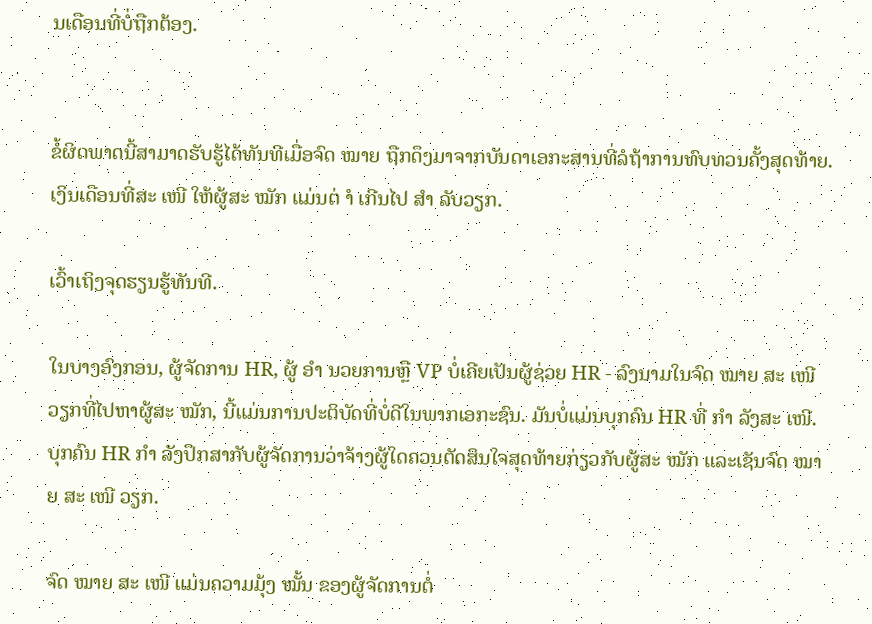ນເດືອນທີ່ບໍ່ຖືກຕ້ອງ.


ຂໍ້ຜິດພາດນີ້ສາມາດຮັບຮູ້ໄດ້ທັນທີເມື່ອຈົດ ໝາຍ ຖືກດຶງມາຈາກບັນດາເອກະສານທີ່ລໍຖ້າການທົບທວນຄັ້ງສຸດທ້າຍ. ເງິນເດືອນທີ່ສະ ເໜີ ໃຫ້ຜູ້ສະ ໝັກ ແມ່ນຕ່ ຳ ເກີນໄປ ສຳ ລັບວຽກ.

ເວົ້າເຖິງຈຸດຮຽນຮູ້ທັນທີ.

ໃນບາງອົງກອນ, ຜູ້ຈັດການ HR, ຜູ້ ອຳ ນວຍການຫຼື VP ບໍ່ເຄີຍເປັນຜູ້ຊ່ວຍ HR - ລົງນາມໃນຈົດ ໝາຍ ສະ ເໜີ ວຽກທີ່ໄປຫາຜູ້ສະ ໝັກ, ນີ້ແມ່ນການປະຕິບັດທີ່ບໍ່ດີໃນພາກເອກະຊົນ. ມັນບໍ່ແມ່ນບຸກຄົນ HR ທີ່ ກຳ ລັງສະ ເໜີ. ບຸກຄົນ HR ກຳ ລັງປຶກສາກັບຜູ້ຈັດການວ່າຈ້າງຜູ້ໃດຄວນຕັດສິນໃຈສຸດທ້າຍກ່ຽວກັບຜູ້ສະ ໝັກ ແລະເຊັນຈົດ ໝາຍ ສະ ເໜີ ວຽກ.

ຈົດ ໝາຍ ສະ ເໜີ ແມ່ນຄວາມມຸ້ງ ໝັ້ນ ຂອງຜູ້ຈັດການຕໍ່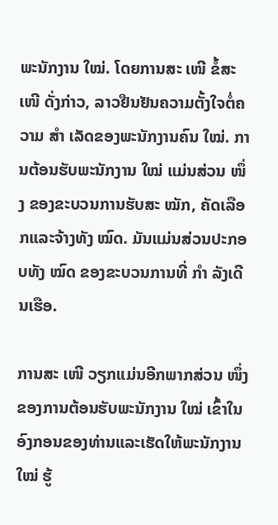ພະນັກງານ ໃໝ່. ໂດຍການສະ ເໜີ ຂໍ້ສະ ເໜີ ດັ່ງກ່າວ, ລາວຢືນຢັນຄວາມຕັ້ງໃຈຕໍ່ຄວາມ ສຳ ເລັດຂອງພະນັກງານຄົນ ໃໝ່. ການຕ້ອນຮັບພະນັກງານ ໃໝ່ ແມ່ນສ່ວນ ໜຶ່ງ ຂອງຂະບວນການຮັບສະ ໝັກ, ຄັດເລືອກແລະຈ້າງທັງ ໝົດ. ມັນແມ່ນສ່ວນປະກອບທັງ ໝົດ ຂອງຂະບວນການທີ່ ກຳ ລັງເດີນເຮືອ.

ການສະ ເໜີ ວຽກແມ່ນອີກພາກສ່ວນ ໜຶ່ງ ຂອງການຕ້ອນຮັບພະນັກງານ ໃໝ່ ເຂົ້າໃນອົງກອນຂອງທ່ານແລະເຮັດໃຫ້ພະນັກງານ ໃໝ່ ຮູ້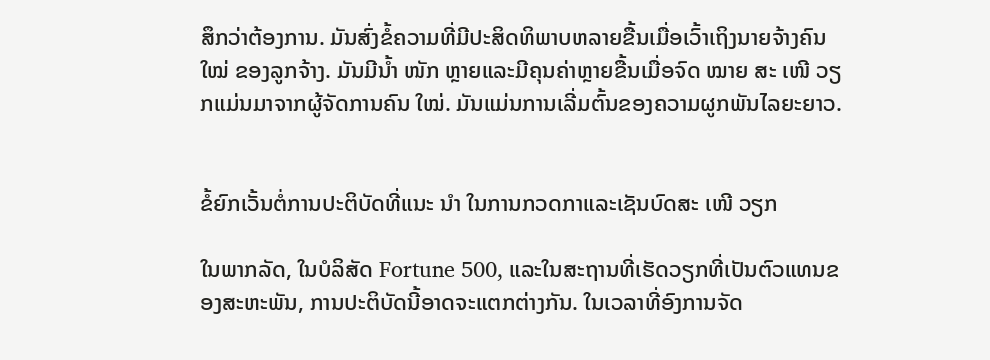ສຶກວ່າຕ້ອງການ. ມັນສົ່ງຂໍ້ຄວາມທີ່ມີປະສິດທິພາບຫລາຍຂື້ນເມື່ອເວົ້າເຖິງນາຍຈ້າງຄົນ ໃໝ່ ຂອງລູກຈ້າງ. ມັນມີນໍ້າ ໜັກ ຫຼາຍແລະມີຄຸນຄ່າຫຼາຍຂື້ນເມື່ອຈົດ ໝາຍ ສະ ເໜີ ວຽກແມ່ນມາຈາກຜູ້ຈັດການຄົນ ໃໝ່. ມັນແມ່ນການເລີ່ມຕົ້ນຂອງຄວາມຜູກພັນໄລຍະຍາວ.


ຂໍ້ຍົກເວັ້ນຕໍ່ການປະຕິບັດທີ່ແນະ ນຳ ໃນການກວດກາແລະເຊັນບົດສະ ເໜີ ວຽກ

ໃນພາກລັດ, ໃນບໍລິສັດ Fortune 500, ແລະໃນສະຖານທີ່ເຮັດວຽກທີ່ເປັນຕົວແທນຂອງສະຫະພັນ, ການປະຕິບັດນີ້ອາດຈະແຕກຕ່າງກັນ. ໃນເວລາທີ່ອົງການຈັດ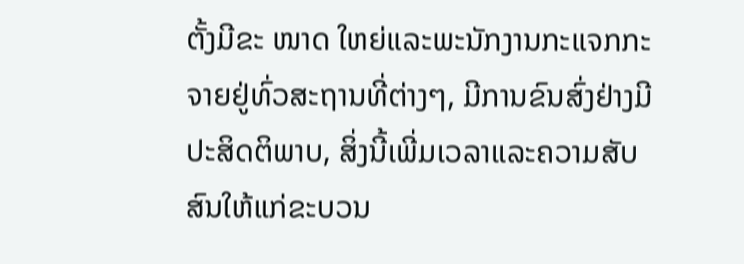ຕັ້ງມີຂະ ໜາດ ໃຫຍ່ແລະພະນັກງານກະແຈກກະຈາຍຢູ່ທົ່ວສະຖານທີ່ຕ່າງໆ, ມີການຂົນສົ່ງຢ່າງມີປະສິດຕິພາບ, ສິ່ງນີ້ເພີ່ມເວລາແລະຄວາມສັບສົນໃຫ້ແກ່ຂະບວນ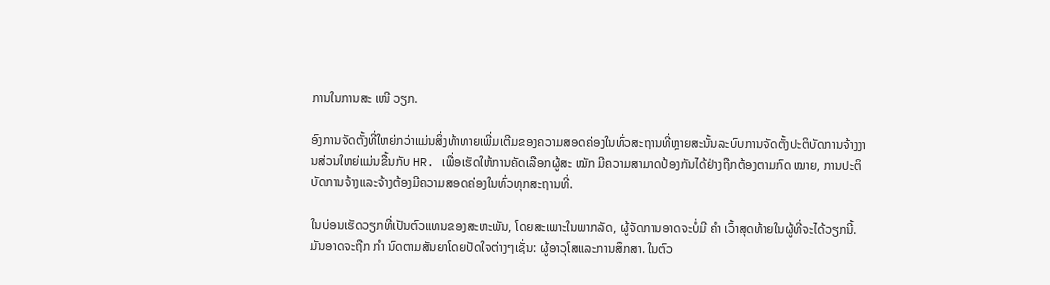ການໃນການສະ ເໜີ ວຽກ.

ອົງການຈັດຕັ້ງທີ່ໃຫຍ່ກວ່າແມ່ນສິ່ງທ້າທາຍເພີ່ມເຕີມຂອງຄວາມສອດຄ່ອງໃນທົ່ວສະຖານທີ່ຫຼາຍສະນັ້ນລະບົບການຈັດຕັ້ງປະຕິບັດການຈ້າງງານສ່ວນໃຫຍ່ແມ່ນຂື້ນກັບ HR. ເພື່ອເຮັດໃຫ້ການຄັດເລືອກຜູ້ສະ ໝັກ ມີຄວາມສາມາດປ້ອງກັນໄດ້ຢ່າງຖືກຕ້ອງຕາມກົດ ໝາຍ, ການປະຕິບັດການຈ້າງແລະຈ້າງຕ້ອງມີຄວາມສອດຄ່ອງໃນທົ່ວທຸກສະຖານທີ່.

ໃນບ່ອນເຮັດວຽກທີ່ເປັນຕົວແທນຂອງສະຫະພັນ, ໂດຍສະເພາະໃນພາກລັດ, ຜູ້ຈັດການອາດຈະບໍ່ມີ ຄຳ ເວົ້າສຸດທ້າຍໃນຜູ້ທີ່ຈະໄດ້ວຽກນີ້. ມັນອາດຈະຖືກ ກຳ ນົດຕາມສັນຍາໂດຍປັດໃຈຕ່າງໆເຊັ່ນ: ຜູ້ອາວຸໂສແລະການສຶກສາ. ໃນຕົວ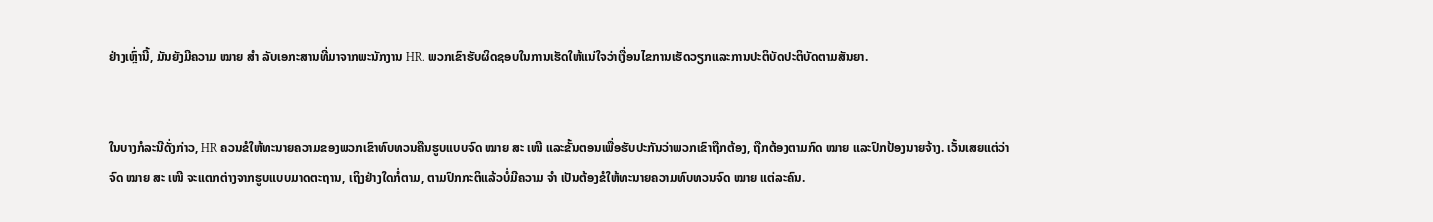ຢ່າງເຫຼົ່ານີ້, ມັນຍັງມີຄວາມ ໝາຍ ສຳ ລັບເອກະສານທີ່ມາຈາກພະນັກງານ HR. ພວກເຂົາຮັບຜິດຊອບໃນການເຮັດໃຫ້ແນ່ໃຈວ່າເງື່ອນໄຂການເຮັດວຽກແລະການປະຕິບັດປະຕິບັດຕາມສັນຍາ.


ໃນບາງກໍລະນີດັ່ງກ່າວ, HR ຄວນຂໍໃຫ້ທະນາຍຄວາມຂອງພວກເຂົາທົບທວນຄືນຮູບແບບຈົດ ໝາຍ ສະ ເໜີ ແລະຂັ້ນຕອນເພື່ອຮັບປະກັນວ່າພວກເຂົາຖືກຕ້ອງ, ຖືກຕ້ອງຕາມກົດ ໝາຍ ແລະປົກປ້ອງນາຍຈ້າງ. ເວັ້ນເສຍແຕ່ວ່າຈົດ ໝາຍ ສະ ເໜີ ຈະແຕກຕ່າງຈາກຮູບແບບມາດຕະຖານ, ເຖິງຢ່າງໃດກໍ່ຕາມ, ຕາມປົກກະຕິແລ້ວບໍ່ມີຄວາມ ຈຳ ເປັນຕ້ອງຂໍໃຫ້ທະນາຍຄວາມທົບທວນຈົດ ໝາຍ ແຕ່ລະຄົນ.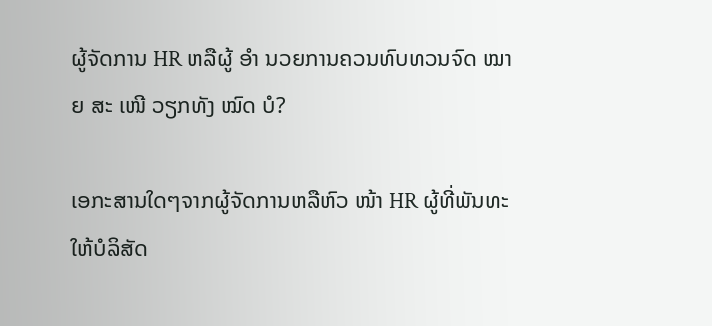ຜູ້ຈັດການ HR ຫລືຜູ້ ອຳ ນວຍການຄວນທົບທວນຈົດ ໝາຍ ສະ ເໜີ ວຽກທັງ ໝົດ ບໍ?

ເອກະສານໃດໆຈາກຜູ້ຈັດການຫລືຫົວ ໜ້າ HR ຜູ້ທີ່ພັນທະໃຫ້ບໍລິສັດ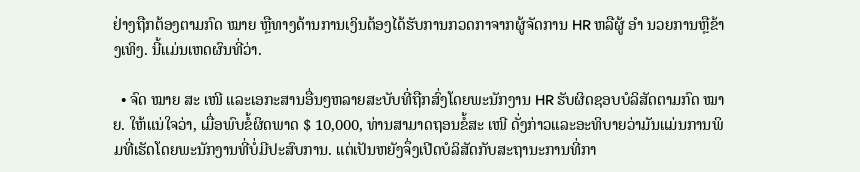ຢ່າງຖືກຕ້ອງຕາມກົດ ໝາຍ ຫຼືທາງດ້ານການເງິນຕ້ອງໄດ້ຮັບການກວດກາຈາກຜູ້ຈັດການ HR ຫລືຜູ້ ອຳ ນວຍການຫຼືຂ້າງເທິງ. ນີ້ແມ່ນເຫດຜົນທີ່ວ່າ.

  • ຈົດ ໝາຍ ສະ ເໜີ ແລະເອກະສານອື່ນໆຫລາຍສະບັບທີ່ຖືກສົ່ງໂດຍພະນັກງານ HR ຮັບຜິດຊອບບໍລິສັດຕາມກົດ ໝາຍ. ໃຫ້ແນ່ໃຈວ່າ, ເມື່ອພົບຂໍ້ຜິດພາດ $ 10,000, ທ່ານສາມາດຖອນຂໍ້ສະ ເໜີ ດັ່ງກ່າວແລະອະທິບາຍວ່າມັນແມ່ນການພິມທີ່ເຮັດໂດຍພະນັກງານທີ່ບໍ່ມີປະສົບການ. ແຕ່ເປັນຫຍັງຈຶ່ງເປີດບໍລິສັດກັບສະຖານະການທີ່ກາ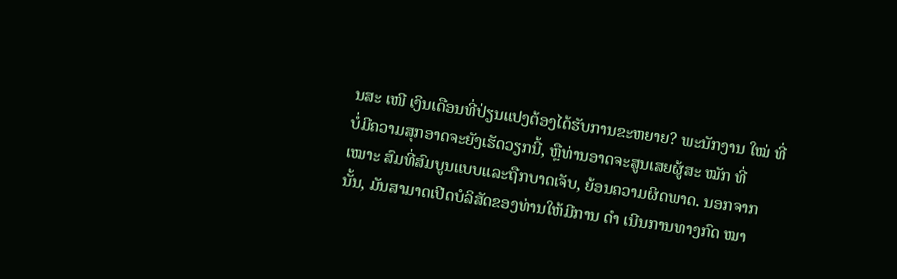ນສະ ເໜີ ເງິນເດືອນທີ່ປ່ຽນແປງຕ້ອງໄດ້ຮັບການຂະຫຍາຍ? ພະນັກງານ ໃໝ່ ທີ່ບໍ່ມີຄວາມສຸກອາດຈະຍັງເຮັດວຽກນີ້, ຫຼືທ່ານອາດຈະສູນເສຍຜູ້ສະ ໝັກ ທີ່ ເໝາະ ສົມທີ່ສົມບູນແບບແລະຖືກບາດເຈັບ, ຍ້ອນຄວາມຜິດພາດ. ນອກຈາກນັ້ນ, ມັນສາມາດເປີດບໍລິສັດຂອງທ່ານໃຫ້ມີການ ດຳ ເນີນການທາງກົດ ໝາ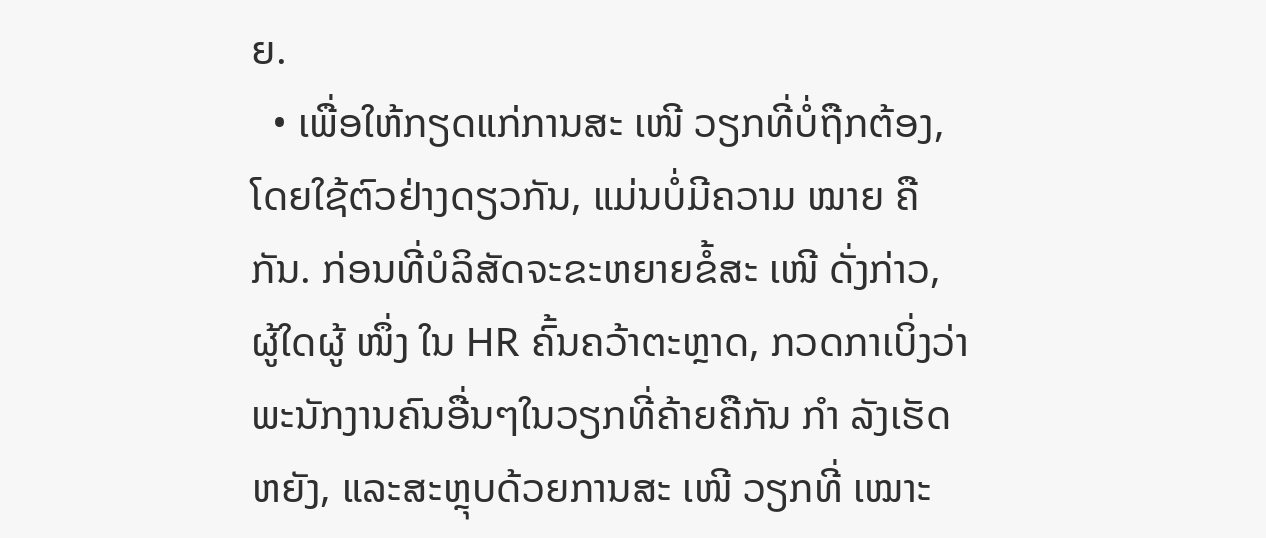ຍ.
  • ເພື່ອໃຫ້ກຽດແກ່ການສະ ເໜີ ວຽກທີ່ບໍ່ຖືກຕ້ອງ, ໂດຍໃຊ້ຕົວຢ່າງດຽວກັນ, ແມ່ນບໍ່ມີຄວາມ ໝາຍ ຄືກັນ. ກ່ອນທີ່ບໍລິສັດຈະຂະຫຍາຍຂໍ້ສະ ເໜີ ດັ່ງກ່າວ, ຜູ້ໃດຜູ້ ໜຶ່ງ ໃນ HR ຄົ້ນຄວ້າຕະຫຼາດ, ກວດກາເບິ່ງວ່າພະນັກງານຄົນອື່ນໆໃນວຽກທີ່ຄ້າຍຄືກັນ ກຳ ລັງເຮັດຫຍັງ, ແລະສະຫຼຸບດ້ວຍການສະ ເໜີ ວຽກທີ່ ເໝາະ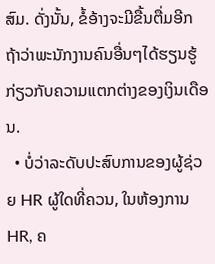ສົມ. ດັ່ງນັ້ນ, ຂໍ້ອ້າງຈະມີຂື້ນຕື່ມອີກຖ້າວ່າພະນັກງານຄົນອື່ນໆໄດ້ຮຽນຮູ້ກ່ຽວກັບຄວາມແຕກຕ່າງຂອງເງິນເດືອນ.
  • ບໍ່ວ່າລະດັບປະສົບການຂອງຜູ້ຊ່ວຍ HR ຜູ້ໃດທີ່ຄວນ, ໃນຫ້ອງການ HR, ຄ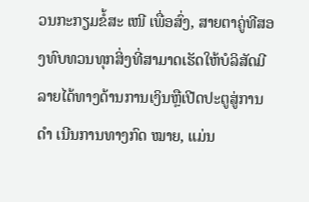ວນກະກຽມຂໍ້ສະ ເໜີ ເພື່ອສົ່ງ, ສາຍຕາຄູ່ທີສອງທົບທວນທຸກສິ່ງທີ່ສາມາດເຮັດໃຫ້ບໍລິສັດມີລາຍໄດ້ທາງດ້ານການເງິນຫຼືເປີດປະຕູສູ່ການ ດຳ ເນີນການທາງກົດ ໝາຍ, ແມ່ນ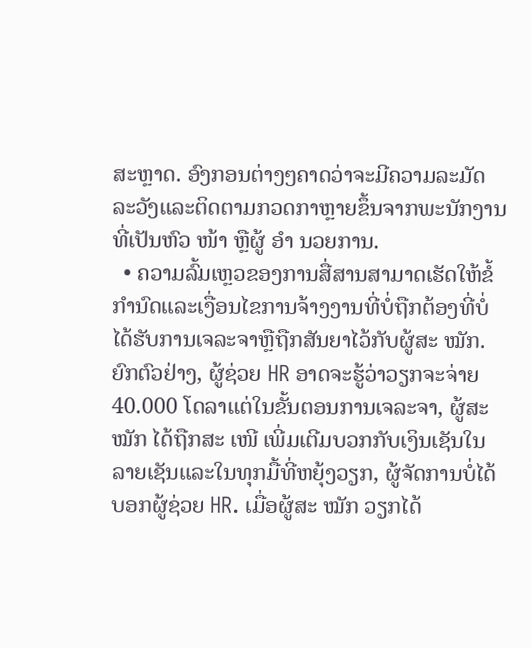ສະຫຼາດ. ອົງກອນຕ່າງໆຄາດວ່າຈະມີຄວາມລະມັດລະວັງແລະຕິດຕາມກວດກາຫຼາຍຂຶ້ນຈາກພະນັກງານທີ່ເປັນຫົວ ໜ້າ ຫຼືຜູ້ ອຳ ນວຍການ.
  • ຄວາມລົ້ມເຫຼວຂອງການສື່ສານສາມາດເຮັດໃຫ້ຂໍ້ກໍານົດແລະເງື່ອນໄຂການຈ້າງງານທີ່ບໍ່ຖືກຕ້ອງທີ່ບໍ່ໄດ້ຮັບການເຈລະຈາຫຼືຖືກສັນຍາໄວ້ກັບຜູ້ສະ ໝັກ. ຍົກຕົວຢ່າງ, ຜູ້ຊ່ວຍ HR ອາດຈະຮູ້ວ່າວຽກຈະຈ່າຍ 40.000 ໂດລາແຕ່ໃນຂັ້ນຕອນການເຈລະຈາ, ຜູ້ສະ ໝັກ ໄດ້ຖືກສະ ເໜີ ເພີ່ມເຕີມບວກກັບເງິນເຊັນໃນລາຍເຊັນແລະໃນທຸກມື້ທີ່ຫຍຸ້ງວຽກ, ຜູ້ຈັດການບໍ່ໄດ້ບອກຜູ້ຊ່ວຍ HR. ເມື່ອຜູ້ສະ ໝັກ ວຽກໄດ້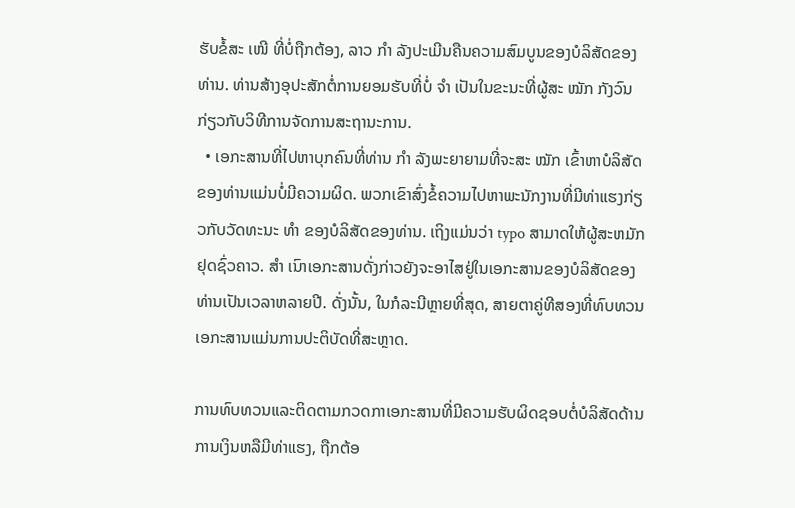ຮັບຂໍ້ສະ ເໜີ ທີ່ບໍ່ຖືກຕ້ອງ, ລາວ ກຳ ລັງປະເມີນຄືນຄວາມສົມບູນຂອງບໍລິສັດຂອງທ່ານ. ທ່ານສ້າງອຸປະສັກຕໍ່ການຍອມຮັບທີ່ບໍ່ ຈຳ ເປັນໃນຂະນະທີ່ຜູ້ສະ ໝັກ ກັງວົນກ່ຽວກັບວິທີການຈັດການສະຖານະການ.
  • ເອກະສານທີ່ໄປຫາບຸກຄົນທີ່ທ່ານ ກຳ ລັງພະຍາຍາມທີ່ຈະສະ ໝັກ ເຂົ້າຫາບໍລິສັດຂອງທ່ານແມ່ນບໍ່ມີຄວາມຜິດ. ພວກເຂົາສົ່ງຂໍ້ຄວາມໄປຫາພະນັກງານທີ່ມີທ່າແຮງກ່ຽວກັບວັດທະນະ ທຳ ຂອງບໍລິສັດຂອງທ່ານ. ເຖິງແມ່ນວ່າ typo ສາມາດໃຫ້ຜູ້ສະຫມັກຢຸດຊົ່ວຄາວ. ສຳ ເນົາເອກະສານດັ່ງກ່າວຍັງຈະອາໄສຢູ່ໃນເອກະສານຂອງບໍລິສັດຂອງທ່ານເປັນເວລາຫລາຍປີ. ດັ່ງນັ້ນ, ໃນກໍລະນີຫຼາຍທີ່ສຸດ, ສາຍຕາຄູ່ທີສອງທີ່ທົບທວນເອກະສານແມ່ນການປະຕິບັດທີ່ສະຫຼາດ.

ການທົບທວນແລະຕິດຕາມກວດກາເອກະສານທີ່ມີຄວາມຮັບຜິດຊອບຕໍ່ບໍລິສັດດ້ານການເງິນຫລືມີທ່າແຮງ, ຖືກຕ້ອ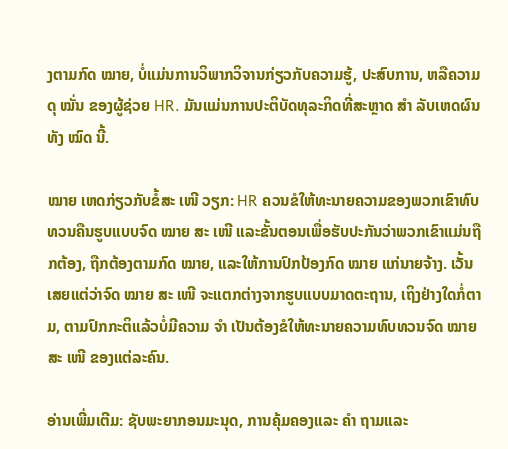ງຕາມກົດ ໝາຍ, ບໍ່ແມ່ນການວິພາກວິຈານກ່ຽວກັບຄວາມຮູ້, ປະສົບການ, ຫລືຄວາມດຸ ໝັ່ນ ຂອງຜູ້ຊ່ວຍ HR. ມັນແມ່ນການປະຕິບັດທຸລະກິດທີ່ສະຫຼາດ ສຳ ລັບເຫດຜົນທັງ ໝົດ ນີ້.

ໝາຍ ເຫດກ່ຽວກັບຂໍ້ສະ ເໜີ ວຽກ: HR ຄວນຂໍໃຫ້ທະນາຍຄວາມຂອງພວກເຂົາທົບທວນຄືນຮູບແບບຈົດ ໝາຍ ສະ ເໜີ ແລະຂັ້ນຕອນເພື່ອຮັບປະກັນວ່າພວກເຂົາແມ່ນຖືກຕ້ອງ, ຖືກຕ້ອງຕາມກົດ ໝາຍ, ແລະໃຫ້ການປົກປ້ອງກົດ ໝາຍ ແກ່ນາຍຈ້າງ. ເວັ້ນເສຍແຕ່ວ່າຈົດ ໝາຍ ສະ ເໜີ ຈະແຕກຕ່າງຈາກຮູບແບບມາດຕະຖານ, ເຖິງຢ່າງໃດກໍ່ຕາມ, ຕາມປົກກະຕິແລ້ວບໍ່ມີຄວາມ ຈຳ ເປັນຕ້ອງຂໍໃຫ້ທະນາຍຄວາມທົບທວນຈົດ ໝາຍ ສະ ເໜີ ຂອງແຕ່ລະຄົນ.

ອ່ານເພີ່ມເຕີມ: ຊັບພະຍາກອນມະນຸດ, ການຄຸ້ມຄອງແລະ ຄຳ ຖາມແລະ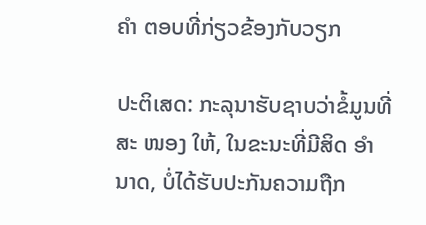ຄຳ ຕອບທີ່ກ່ຽວຂ້ອງກັບວຽກ

ປະຕິເສດ: ກະລຸນາຮັບຊາບວ່າຂໍ້ມູນທີ່ສະ ໜອງ ໃຫ້, ໃນຂະນະທີ່ມີສິດ ອຳ ນາດ, ບໍ່ໄດ້ຮັບປະກັນຄວາມຖືກ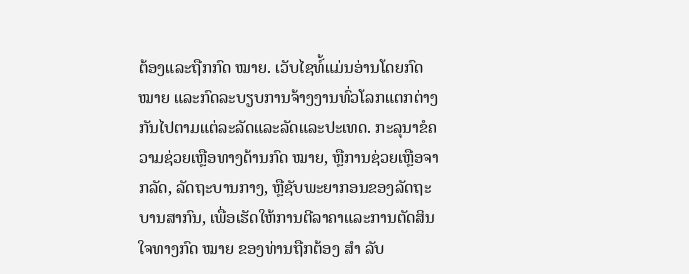ຕ້ອງແລະຖືກກົດ ໝາຍ. ເວັບໄຊທ໌້ແມ່ນອ່ານໂດຍກົດ ໝາຍ ແລະກົດລະບຽບການຈ້າງງານທົ່ວໂລກແຕກຕ່າງກັນໄປຕາມແຕ່ລະລັດແລະລັດແລະປະເທດ. ກະລຸນາຂໍຄວາມຊ່ວຍເຫຼືອທາງດ້ານກົດ ໝາຍ, ຫຼືການຊ່ວຍເຫຼືອຈາກລັດ, ລັດຖະບານກາງ, ຫຼືຊັບພະຍາກອນຂອງລັດຖະບານສາກົນ, ເພື່ອເຮັດໃຫ້ການຕີລາຄາແລະການຕັດສິນໃຈທາງກົດ ໝາຍ ຂອງທ່ານຖືກຕ້ອງ ສຳ ລັບ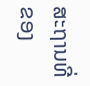ສະຖານທີ່ຂອງ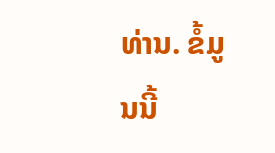ທ່ານ. ຂໍ້ມູນນີ້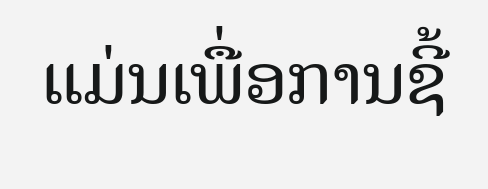ແມ່ນເພື່ອການຊີ້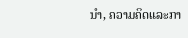ນຳ, ຄວາມຄິດແລະກາ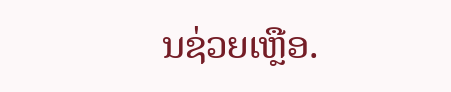ນຊ່ວຍເຫຼືອ.